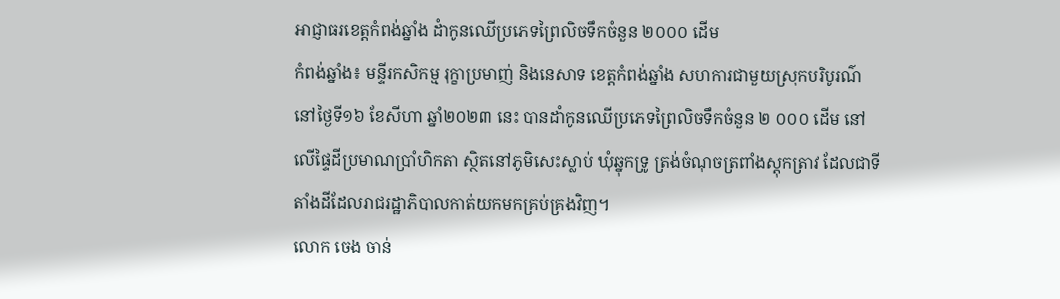អាជ្ញាធរខេត្តកំពង់ឆ្នាំង ដំាកូនឈើប្រភេទព្រៃលិចទឹកចំនួន ២០០០ ដើម
កំពង់ឆ្នាំង៖ មន្ទីរកសិកម្ម រុក្ខាប្រមាញ់ និងនេសាទ ខេត្តកំពង់ឆ្នាំង សហការជាមួយស្រុកបរិបូរណ៌ នៅថ្ងៃទី១៦ ខែសីហា ឆ្នាំ២០២៣ នេះ បានដាំកូនឈើប្រភេទព្រៃលិចទឹកចំនួន ២ ០០០ ដើម នៅលើផ្ទៃដីប្រមាណប្រាំហិកតា ស្ថិតនៅភូមិសេះស្លាប់ ឃុំឆ្នុកទ្រូ ត្រង់ចំណុចត្រពាំងស្តុកត្រាវ ដែលជាទីតាំងដីដែលរាជរដ្ឋាភិបាលកាត់យកមកគ្រប់គ្រងវិញ។
លោក ចេង ចាន់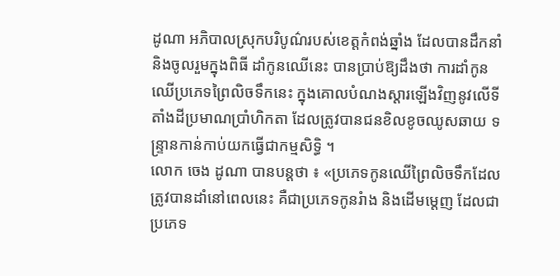ដូណា អភិបាលស្រុកបរិបូណ៌របស់ខេត្តកំពង់ឆ្នាំង ដែលបានដឹកនាំ និងចូលរួមក្នុងពិធី ដាំកូនឈើនេះ បានប្រាប់ឱ្យដឹងថា ការដាំកូនឈើប្រភេទព្រៃលិចទឹកនេះ ក្នុងគោលបំណងស្តារឡើងវិញនូវលើទីតាំងដីប្រមាណប្រាំហិកតា ដែលត្រូវបានជនខិលខូចឈូសឆាយ ទន្ទ្រានកាន់កាប់យកធ្វើជាកម្មសិទ្ធិ ។
លោក ចេង ដូណា បានបន្តថា ៖ «ប្រភេទកូនឈើព្រៃលិចទឹកដែលត្រូវបានដាំនៅពេលនេះ គឺជាប្រភេទកូនរំាង និងដើមម្តេញ ដែលជាប្រភេទ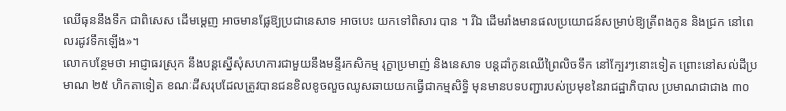ឈើធុននឹងទឹក ជាពិសេស ដើមម្តេញ អាចមានផ្លែឱ្យប្រជានេសាទ អាចបេះ យកទៅពិសារ បាន ។ រីឯ ដើមរាំងមានផលប្រយោជន៍សម្រាប់ឱ្យត្រីពងកូន និងជ្រក នៅពេលរដូវទឹកឡើង»។
លោកបន្ថែមថា អាជ្ញាធរស្រុក នឹងបន្តស្នើសុំសហការជាមួយនឹងមន្ទីរកសិកម្ម រុក្ខាប្រមាញ់ និងនេសាទ បន្តដាំកូនឈើព្រៃលិចទឹក នៅក្បែរៗនោះទៀត ព្រោះនៅសល់ដីប្រមាណ ២៥ ហិកតាទៀត ខណៈដីសរុបដែលត្រូវបានជនខិលខូចលួចឈូសឆាយយកធ្វើជាកម្មសិទ្ធិ មុនមានបទបញ្ជារបស់ប្រមុខនៃរាជដ្ឋាភិបាល ប្រមាណជាជាង ៣០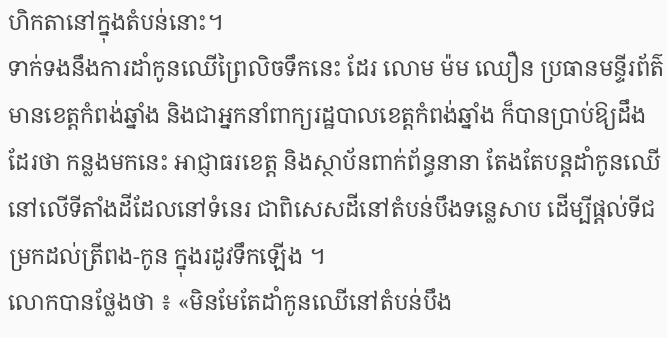ហិកតានៅក្នុងតំបន់នោះ។
ទាក់ទងនឹងការដាំកូនឈើព្រៃលិចទឹកនេះ ដែរ លោម ម៉ម ឈឿន ប្រធានមន្ទីរព័ត៌មានខេត្តកំពង់ឆ្នាំង និងជាអ្នកនាំពាក្យរដ្ឋបាលខេត្តកំពង់ឆ្នាំង ក៏បានប្រាប់ឱ្យដឹងដែរថា កន្លងមកនេះ អាជ្ញាធរខេត្ត និងស្ថាប័នពាក់ព័ន្ធនានា តែងតែបន្តដាំកូនឈើនៅលើទីតាំងដីដែលនៅទំនេរ ជាពិសេសដីនៅតំបន់បឹងទន្លេសាប ដើម្បីផ្តល់ទីជម្រកដល់ត្រីពង-កូន ក្នុងរដូវទឹកឡើង ។
លោកបានថ្លែងថា ៖ «មិនមែតែដាំកូនឈើនៅតំបន់បឹង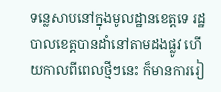ទន្លេសាបនៅក្នុងមូលដ្ឋានខេត្តទេ រដ្ឋបាលខេត្តបានដាំនៅតាមដងផ្លូវ ហើយកាលពីពេលថ្មីៗនេះ ក៏មានការរៀ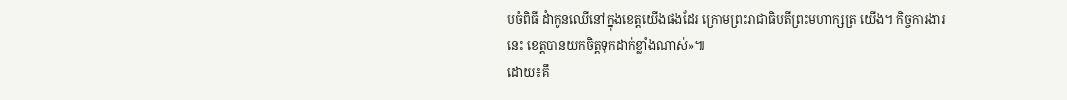បចំពិធី ដំាកូនឈើនៅក្នុងខេត្តយើងផងដែរ ក្រោមព្រះរាជាធិបតីព្រះមហាក្សត្រ យើង។ កិច្ចការងារនេះ ខេត្តបានយកចិត្តទុកដាក់ខ្លាំងណាស់»៕
ដោយ៖គឹ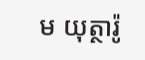ម យុត្ថារ៉ូ